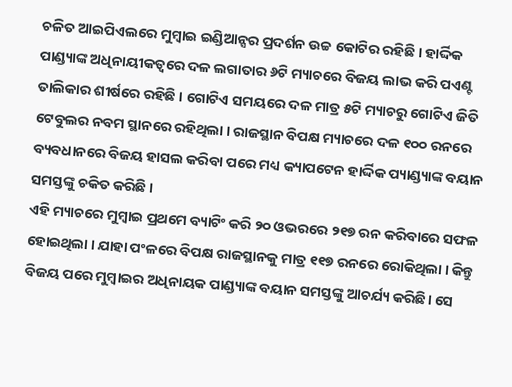ଚଳିତ ଆଇପିଏଲରେ ମୁମ୍ବାଇ ଇଣ୍ଡିଆନ୍ସର ପ୍ରଦର୍ଶନ ଉଚ୍ଚ କୋଟିର ରହିଛି । ହାର୍ଦ୍ଦିକ ପାଣ୍ଡ୍ୟାଙ୍କ ଅଧିନାୟୀକତ୍ବରେ ଦଳ ଲଗାତାର ୬ଟି ମ୍ୟାଚରେ ବିଜୟ ଲାଭ କରି ପଏଣ୍ଟ ତାଲିକାର ଶୀର୍ଷରେ ରହିଛି । ଗୋଟିଏ ସମୟରେ ଦଳ ମାତ୍ର ୫ଟି ମ୍ୟାଚରୁ ଗୋଟିଏ ଜିତି ଟେବୁଲର ନବମ ସ୍ଥାନରେ ରହିଥିଲା । ରାଜସ୍ଥାନ ବିପକ୍ଷ ମ୍ୟାଚରେ ଦଳ ୧୦୦ ରନରେ ବ୍ୟବଧାନରେ ବିଜୟ ହାସଲ କରିବା ପରେ ମଧ୍ୟ କ୍ୟାପଟେନ ହାର୍ଦ୍ଦିକ ପ୍ୟାଣ୍ଡ୍ୟାଙ୍କ ବୟାନ ସମସ୍ତଙ୍କୁ ଚକିତ କରିଛି ।
ଏହି ମ୍ୟାଚରେ ମୁମ୍ବାଇ ପ୍ରଥମେ ବ୍ୟାଟିଂ କରି ୨୦ ଓଭରରେ ୨୧୭ ରନ କରିବାରେ ସଫଳ ହୋଇଥିଲା । ଯାହା ପଂଳରେ ବିପକ୍ଷ ରାଜସ୍ଥାନକୁ ମାତ୍ର ୧୧୭ ରନରେ ରୋକିଥିଲା । କିନ୍ତୁ ବିଜୟ ପରେ ମୁମ୍ବାଇର ଅଧିନାୟକ ପାଣ୍ଡ୍ୟାଙ୍କ ବୟାନ ସମସ୍ତଙ୍କୁ ଆଚର୍ଯ୍ୟ କରିଛି। ସେ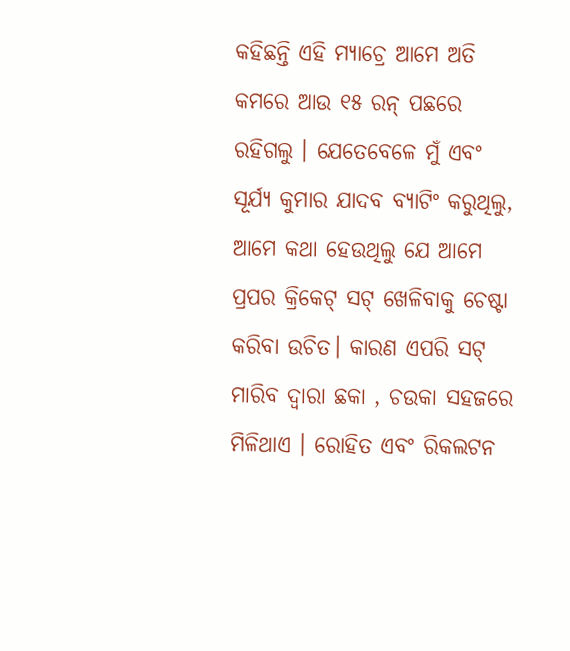କହିଛନ୍ତି ଏହି ମ୍ୟାଚ୍ରେ ଆମେ ଅତି କମରେ ଆଉ ୧୫ ରନ୍ ପଛରେ ରହିଗଲୁ । ଯେତେବେଳେ ମୁଁ ଏବଂ ସୂର୍ଯ୍ୟ କୁମାର ଯାଦବ ବ୍ୟାଟିଂ କରୁଥିଲୁ, ଆମେ କଥା ହେଉଥିଲୁ ଯେ ଆମେ ପ୍ରପର କ୍ରିକେଟ୍ ସଟ୍ ଖେଳିବାକୁ ଚେଷ୍ଟା କରିବା ଉଚିତ। କାରଣ ଏପରି ସଟ୍ ମାରିବ ଦ୍ବାରା ଛକା , ଚଉକା ସହଜରେ ମିଳିଥାଏ । ରୋହିତ ଏବଂ ରିକଲଟନ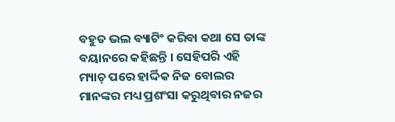ବହୁତ ଭଲ ବ୍ୟାଟିଂ କରିବା କଥା ସେ ତାଙ୍କ ବୟାନରେ କହିଛନ୍ତି । ସେହିପରି ଏହି ମ୍ୟାଚ୍ ପରେ ହାର୍ଦ୍ଦିକ ନିଜ ବୋଲର ମାନଙ୍କର ମଧ୍ୟ ପ୍ରଶଂସା କରୁଥିବାର ନଜର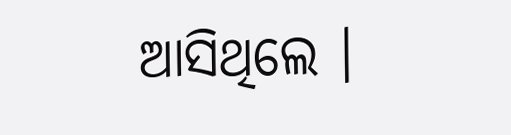ଆସିଥିଲେ ।